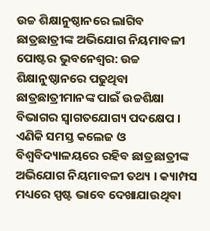ଉଚ୍ଚ ଶିକ୍ଷାନୁଷ୍ଠାନରେ ଲାଗିବ ଛାତ୍ରଛାତ୍ରୀଙ୍କ ଅଭିଯୋଗ ନିୟମାବଳୀ ପୋଷ୍ଟର ଭୁବନେଶ୍ବର: ଉଚ୍ଚ ଶିକ୍ଷାନୁଷ୍ଠାନରେ ପଢୁଥିବା ଛାତ୍ରଛାତ୍ରୀମାନଙ୍କ ପାଇଁ ଉଚ୍ଚଶିକ୍ଷା ବିଭାଗର ସ୍ବାଗତଯୋଗ୍ୟ ପଦକ୍ଷେପ । ଏଣିକି ସମସ୍ତ କଲେଜ ଓ ବିଶ୍ଵବିଦ୍ୟାଳୟରେ ରହିବ ଛାତ୍ରଛାତ୍ରୀଙ୍କ ଅଭିଯୋଗ ନିୟମାବଳୀ ତଥ୍ୟ । କ୍ୟାମ୍ପସ ମଧ୍ୟରେ ସ୍ପଷ୍ଟ ଭାବେ ଦେଖାଯାଉଥିବା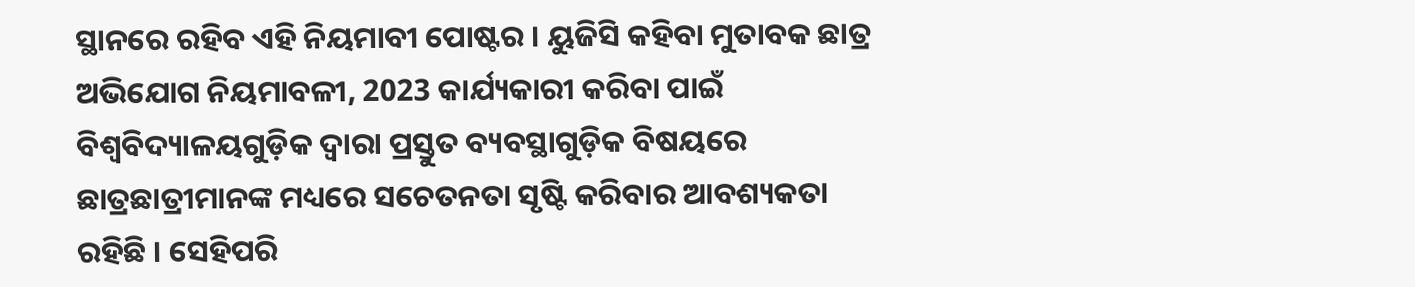ସ୍ଥାନରେ ରହିବ ଏହି ନିୟମାବୀ ପୋଷ୍ଟର । ୟୁଜିସି କହିବା ମୁତାବକ ଛାତ୍ର ଅଭିଯୋଗ ନିୟମାବଳୀ, 2023 କାର୍ଯ୍ୟକାରୀ କରିବା ପାଇଁ ବିଶ୍ବବିଦ୍ୟାଳୟଗୁଡ଼ିକ ଦ୍ବାରା ପ୍ରସ୍ତୁତ ବ୍ୟବସ୍ଥାଗୁଡ଼ିକ ବିଷୟରେ ଛାତ୍ରଛାତ୍ରୀମାନଙ୍କ ମଧ୍ୟରେ ସଚେତନତା ସୃଷ୍ଟି କରିବାର ଆବଶ୍ୟକତା ରହିଛି । ସେହିପରି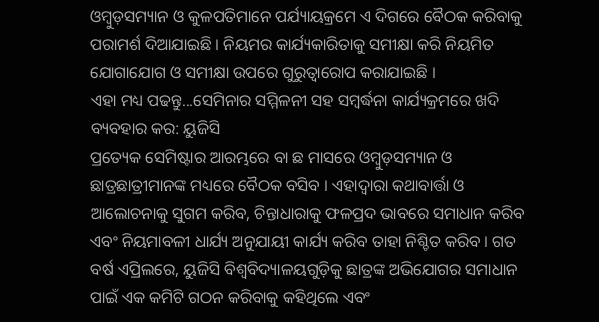ଓମ୍ବୁଡ଼ସମ୍ୟାନ ଓ କୁଳପତିମାନେ ପର୍ଯ୍ୟାୟକ୍ରମେ ଏ ଦିଗରେ ବୈଠକ କରିବାକୁ ପରାମର୍ଶ ଦିଆଯାଇଛି । ନିୟମର କାର୍ଯ୍ୟକାରିତାକୁ ସମୀକ୍ଷା କରି ନିୟମିତ ଯୋଗାଯୋଗ ଓ ସମୀକ୍ଷା ଉପରେ ଗୁରୁତ୍ବାରୋପ କରାଯାଇଛି ।
ଏହା ମଧ୍ୟ ପଢନ୍ତୁ...ସେମିନାର ସମ୍ମିଳନୀ ସହ ସମ୍ବର୍ଦ୍ଧନା କାର୍ଯ୍ୟକ୍ରମରେ ଖଦି ବ୍ୟବହାର କର: ୟୁଜିସି
ପ୍ରତ୍ୟେକ ସେମିଷ୍ଟାର ଆରମ୍ଭରେ ବା ଛ ମାସରେ ଓମ୍ବୁଡ଼ସମ୍ୟାନ ଓ ଛାତ୍ରଛାତ୍ରୀମାନଙ୍କ ମଧ୍ୟରେ ବୈଠକ ବସିବ । ଏହାଦ୍ବାରା କଥାବାର୍ତ୍ତା ଓ ଆଲୋଚନାକୁ ସୁଗମ କରିବ, ଚିନ୍ତାଧାରାକୁ ଫଳପ୍ରଦ ଭାବରେ ସମାଧାନ କରିବ ଏବଂ ନିୟମାବଳୀ ଧାର୍ଯ୍ୟ ଅନୁଯାୟୀ କାର୍ଯ୍ୟ କରିବ ତାହା ନିଶ୍ଚିତ କରିବ । ଗତ ବର୍ଷ ଏପ୍ରିଲରେ, ୟୁଜିସି ବିଶ୍ବବିଦ୍ୟାଳୟଗୁଡ଼ିକୁ ଛାତ୍ରଙ୍କ ଅଭିଯୋଗର ସମାଧାନ ପାଇଁ ଏକ କମିଟି ଗଠନ କରିବାକୁ କହିଥିଲେ ଏବଂ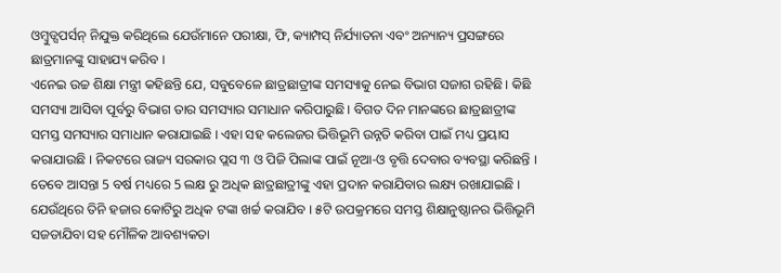ଓମ୍ବୁଡ୍ସପର୍ସନ୍ ନିଯୁକ୍ତ କରିଥିଲେ ଯେଉଁମାନେ ପରୀକ୍ଷା, ଫି, କ୍ୟାମ୍ପସ୍ ନିର୍ଯ୍ୟାତନା ଏବଂ ଅନ୍ୟାନ୍ୟ ପ୍ରସଙ୍ଗରେ ଛାତ୍ରମାନଙ୍କୁ ସାହାଯ୍ୟ କରିବ ।
ଏନେଇ ଉଚ୍ଚ ଶିକ୍ଷା ମନ୍ତ୍ରୀ କହିଛନ୍ତି ଯେ, ସବୁବେଳେ ଛାତ୍ରଛାତ୍ରୀଙ୍କ ସମସ୍ୟାକୁ ନେଇ ବିଭାଗ ସଜାଗ ରହିଛି। କିଛି ସମସ୍ୟା ଆସିବା ପୂର୍ବରୁ ବିଭାଗ ତାର ସମସ୍ୟାର ସମାଧାନ କରିପାରୁଛି। ବିଗତ ଦିନ ମାନଙ୍କରେ ଛାତ୍ରଛାତ୍ରୀଙ୍କ ସମସ୍ତ ସମସ୍ୟାର ସମାଧାନ କରାଯାଇଛି । ଏହା ସହ କଲେଜର ଭିତ୍ତିଭୂମି ଉନ୍ନତି କରିବା ପାଇଁ ମଧ୍ୟ ପ୍ରୟାସ କରାଯାଉଛି । ନିକଟରେ ରାଜ୍ୟ ସରକାର ପ୍ଲସ ୩ ଓ ପିଜି ପିଲାଙ୍କ ପାଇଁ ନୂଆ-ଓ ବୃତ୍ତି ଦେବାର ବ୍ୟବସ୍ଥା କରିଛନ୍ତି । ତେବେ ଆସନ୍ତା 5 ବର୍ଷ ମଧ୍ୟରେ 5 ଲକ୍ଷ ରୁ ଅଧିକ ଛାତ୍ରଛାତ୍ରୀଙ୍କୁ ଏହା ପ୍ରଦାନ କରାଯିବାର ଲକ୍ଷ୍ୟ ରଖାଯାଇଛି । ଯେଉଁଥିରେ ତିନି ହଜାର କୋଟିରୁ ଅଧିକ ଟଙ୍କା ଖର୍ଚ୍ଚ କରାଯିବ । ୫ଟି ଉପକ୍ରମରେ ସମସ୍ତ ଶିକ୍ଷାନୁଷ୍ଠାନର ଭିତ୍ତିଭୂମି ସଜଡାଯିବା ସହ ମୌଳିକ ଆବଶ୍ୟକତା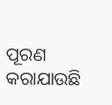ପୂରଣ କରାଯାଉଛି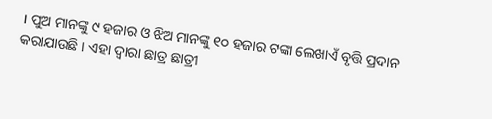। ପୁଅ ମାନଙ୍କୁ ୯ ହଜାର ଓ ଝିଅ ମାନଙ୍କୁ ୧୦ ହଜାର ଟଙ୍କା ଲେଖାଏଁ ବୃତ୍ତି ପ୍ରଦାନ କରାଯାଉଛି । ଏହା ଦ୍ବାରା ଛାତ୍ର ଛାତ୍ରୀ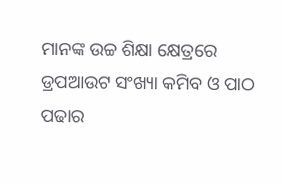ମାନଙ୍କ ଉଚ୍ଚ ଶିକ୍ଷା କ୍ଷେତ୍ରରେ ଡ୍ରପଆଉଟ ସଂଖ୍ୟା କମିବ ଓ ପାଠ ପଢାର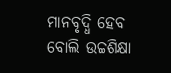ମାନବୃଦ୍ଧି ହେବ ବୋଲି ଉଚ୍ଚଶିକ୍ଷା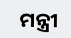ମନ୍ତ୍ରୀ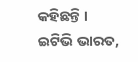କହିଛନ୍ତି ।
ଇଟିଭି ଭାରତ,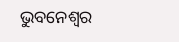ଭୁବନେଶ୍ବର